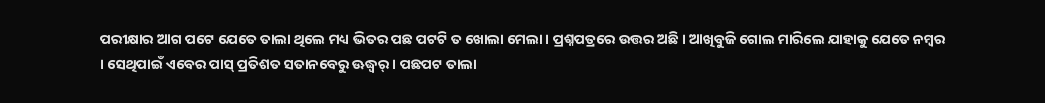ପରୀକ୍ଷାର ଆଗ ପଟେ ଯେତେ ତାଲା ଥିଲେ ମଧ୍ୟ ଭିତର ପଛ ପଟଟି ତ ଖୋଲା ମେଲା । ପ୍ରଶ୍ନପତ୍ରରେ ଉତ୍ତର ଅଛି । ଆଖିବୁଜି ଗୋଲ ମାରିଲେ ଯାହାକୁ ଯେତେ ନମ୍ବର । ସେଥିପାଇଁ ଏବେର ପାସ୍ ପ୍ରତିଶତ ସତାନବେରୁ ଊଦ୍ଧ୍ୱର୍ । ପଛପଟ ତାଲା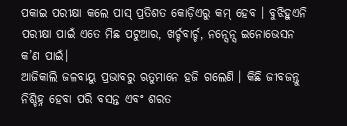ପକାଇ ପରୀକ୍ଷା କଲେ ପାସ୍ ପ୍ରତିଶତ କୋଡ଼ିଏରୁ କମ୍ ହେବ । ବୁଝିହୁଏନି ପରୀକ୍ଷା ପାଇଁ ଏତେ ମିଛ ପଟୁଆର, ଖର୍ଚ୍ଚବାର୍ଚ୍ଚ, ନନ୍ସେନ୍ସ ଇନୋଭେସନ କ’ଣ ପାଇଁ।
ଆଜିକାଲି ଜଳବାୟୁ ପ୍ରଭାବରୁ ଋତୁମାନେ ହଜି ଗଲେଣି । କିଛି ଜୀବଜନ୍ତୁ ନିଶ୍ଚିହ୍ନ ହେବା ପରି ବସନ୍ତ ଏବଂ ଶରତ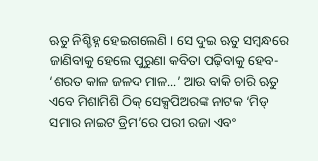ଋତୁ ନିଶ୍ଚିହ୍ନ ହେଇଗଲେଣି । ସେ ଦୁଇ ଋତୁ ସମ୍ବନ୍ଧରେ ଜାଣିବାକୁ ହେଲେ ପୁରୁଣା କବିତା ପଢ଼ିବାକୁ ହେବ- ‘ଶରତ କାଳ ଜଳଦ ମାଳ...’ ଆଉ ବାକି ଚାରି ଋତୁ ଏବେ ମିଶାମିଶି ଠିକ୍ ସେକ୍ସପିଅରଙ୍କ ନାଟକ ‘ମିଡ୍ ସମାର ନାଇଟ ଡ୍ରିମ’ରେ ପରୀ ରଜା ଏବଂ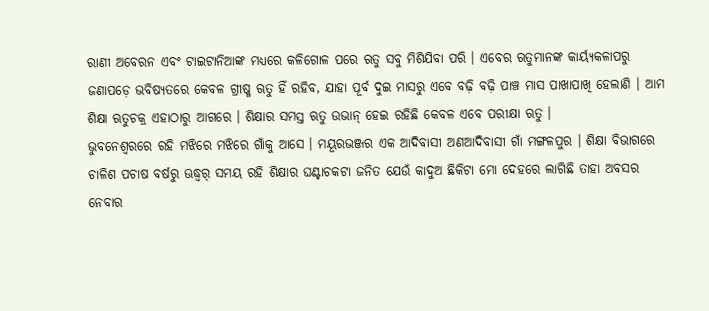ରାଣୀ ଅବେରନ ଏବଂ ଟାଇଟାନିଆଙ୍କ ମଧ୍ୟରେ କଳିଗୋଳ ପରେ ଋତୁ ସବୁ ମିଶିଯିବା ପରି । ଏବେର ଋତୁମାନଙ୍କ କାର୍ୟ୍ୟକଳାପରୁ ଜଣାପଡ଼େ ଭବିଷ୍ୟତରେ କେବଳ ଗ୍ରୀଷ୍ମ ଋତୁ ହିଁ ରହିବ, ଯାହା ପୂର୍ବ ଦୁଇ ମାସରୁ ଏବେ ବଢ଼ି ବଢ଼ି ପାଞ୍ଚ ମାସ ପାଖାପାଖି ହେଲାଣି । ଆମ ଶିକ୍ଷା ଋତୁଚକ୍ର ଏହାଠାରୁ ଆଗରେ । ଶିକ୍ଷାର ସମସ୍ତ ଋତୁ ଉଭାନ୍ ହେଇ ରହିଛି କେବଳ ଏବେ ପରୀକ୍ଷା ଋତୁ ।
ଭୁବନେଶ୍ୱରରେ ରହି ମଝିରେ ମଝିରେ ଗାଁକୁ ଆସେ । ମୟୂରଭଞ୍ଜର ଏକ ଆଦିବାସୀ ଅଣଆଦିବାସୀ ଗାଁ ମଙ୍ଗଳପୁର । ଶିକ୍ଷା ବିଭାଗରେ ଚାଳିଶ ପଚାଷ ବର୍ଷରୁ ଊଦ୍ଧ୍ୱର୍ ସମୟ ରହି ଶିକ୍ଷାର ଘଣ୍ଟାଚକଟା ଜନିତ ଯେଉଁ କାଦୁଅ ଛିକିଟା ମୋ ଦେହରେ ଲାଗିଛି ତାହା ଅବସର ନେବାର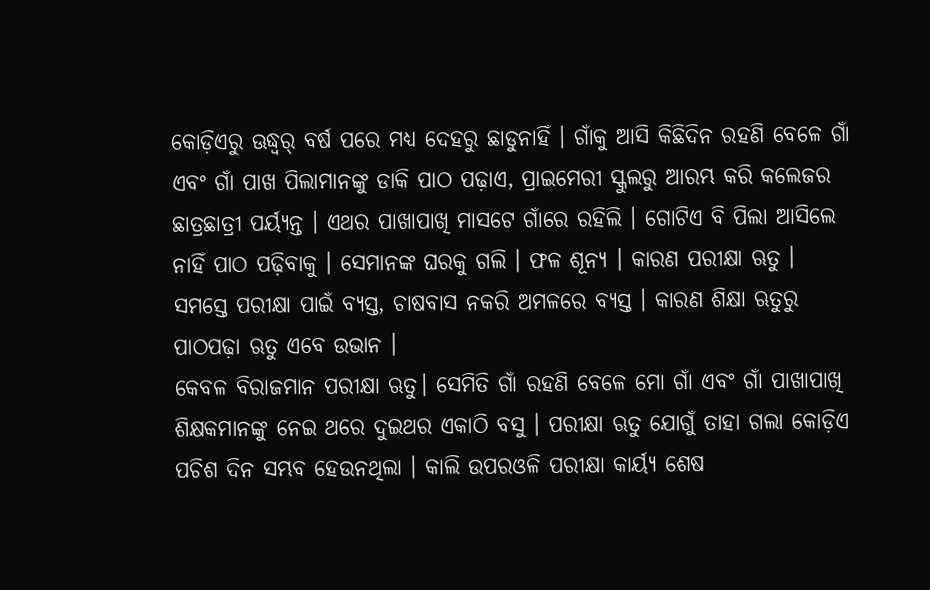କୋଡ଼ିଏରୁ ଊଦ୍ଧ୍ୱର୍ ବର୍ଷ ପରେ ମଧ୍ୟ ଦେହରୁ ଛାଡୁନାହିଁ । ଗାଁକୁ ଆସି କିଛିଦିନ ରହଣି ବେଳେ ଗାଁ ଏବଂ ଗାଁ ପାଖ ପିଲାମାନଙ୍କୁ ଡାକି ପାଠ ପଢ଼ାଏ, ପ୍ରାଇମେରୀ ସ୍କୁଲରୁ ଆରମ୍ଭ କରି କଲେଜର ଛାତ୍ରଛାତ୍ରୀ ପର୍ୟ୍ୟନ୍ତ । ଏଥର ପାଖାପାଖି ମାସଟେ ଗାଁରେ ରହିଲି । ଗୋଟିଏ ବି ପିଲା ଆସିଲେ ନାହିଁ ପାଠ ପଢ଼ିବାକୁ । ସେମାନଙ୍କ ଘରକୁ ଗଲି । ଫଳ ଶୂନ୍ୟ । କାରଣ ପରୀକ୍ଷା ଋତୁ । ସମସ୍ତେ ପରୀକ୍ଷା ପାଇଁ ବ୍ୟସ୍ତ, ଚାଷବାସ ନକରି ଅମଳରେ ବ୍ୟସ୍ତ । କାରଣ ଶିକ୍ଷା ଋତୁରୁ ପାଠପଢ଼ା ଋତୁ ଏବେ ଉଭାନ ।
କେବଳ ବିରାଜମାନ ପରୀକ୍ଷା ଋତୁ। ସେମିତି ଗାଁ ରହଣି ବେଳେ ମୋ ଗାଁ ଏବଂ ଗାଁ ପାଖାପାଖି ଶିକ୍ଷକମାନଙ୍କୁ ନେଇ ଥରେ ଦୁଇଥର ଏକାଠି ବସୁ । ପରୀକ୍ଷା ଋତୁ ଯୋଗୁଁ ତାହା ଗଲା କୋଡ଼ିଏ ପଚିଶ ଦିନ ସମ୍ଭବ ହେଉନଥିଲା । କାଲି ଉପରଓଳି ପରୀକ୍ଷା କାର୍ୟ୍ୟ ଶେଷ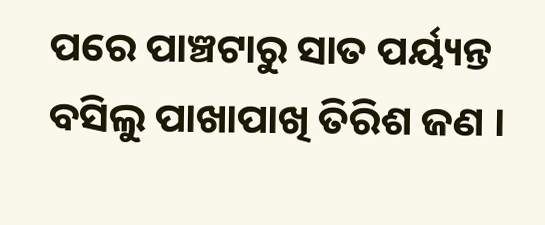ପରେ ପାଞ୍ଚଟାରୁ ସାତ ପର୍ୟ୍ୟନ୍ତ ବସିଲୁ ପାଖାପାଖି ତିରିଶ ଜଣ ।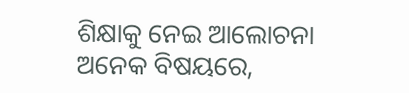ଶିକ୍ଷାକୁ ନେଇ ଆଲୋଚନା ଅନେକ ବିଷୟରେ,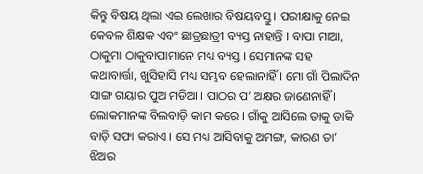କିନ୍ତୁ ବିଷୟ ଥିଲା ଏଇ ଲେଖାର ବିଷୟବସ୍ତୁ । ପରୀକ୍ଷାକୁ ନେଇ କେବଳ ଶିକ୍ଷକ ଏବଂ ଛାତ୍ରଛାତ୍ରୀ ବ୍ୟସ୍ତ ନାହାନ୍ତି । ବାପା ମାଆ, ଠାକୁମା ଠାକୁବାପାମାନେ ମଧ୍ୟ ବ୍ୟସ୍ତ । ସେମାନଙ୍କ ସହ କଥାବାର୍ତ୍ତା, ଖୁସିହାସି ମଧ୍ୟ ସମ୍ଭବ ହେଲାନାହିଁ । ମୋ ଗାଁ ପିଲାଦିନ ସାଙ୍ଗ ଗୟାର ପୁଅ ମଡିଆ । ପାଠର ପ’ ଅକ୍ଷର ଜାଣେନାହିଁ । ଲୋକମାନଙ୍କ ବିଲବାଡ଼ି କାମ କରେ । ଗାଁକୁ ଆସିଲେ ତାକୁ ଡାକି ବାଡ଼ି ସଫା କରାଏ । ସେ ମଧ୍ୟ ଆସିବାକୁ ଅମଙ୍ଗ, କାରଣ ତା’ ଝିଅର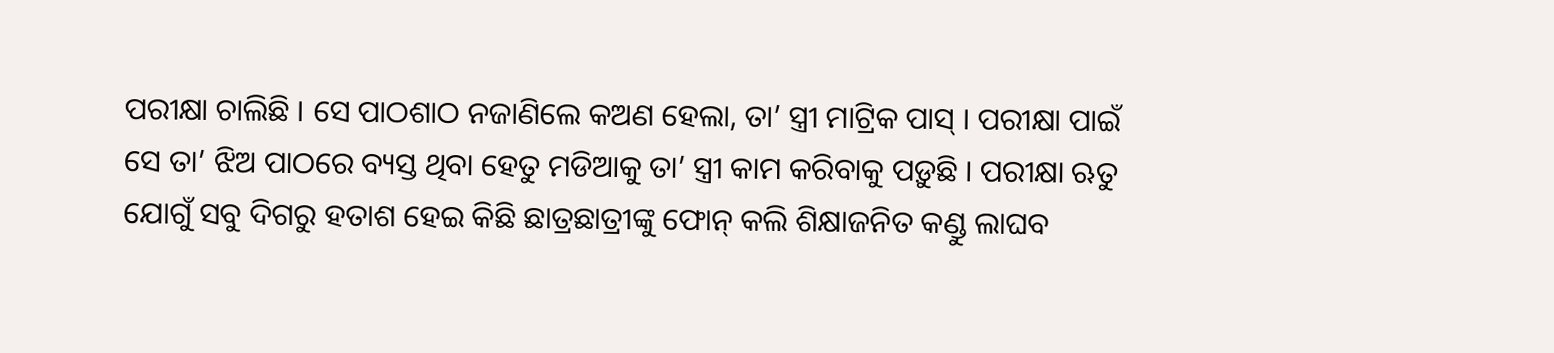ପରୀକ୍ଷା ଚାଲିଛି । ସେ ପାଠଶାଠ ନଜାଣିଲେ କଅଣ ହେଲା, ତା’ ସ୍ତ୍ରୀ ମାଟ୍ରିକ ପାସ୍ । ପରୀକ୍ଷା ପାଇଁ ସେ ତା’ ଝିଅ ପାଠରେ ବ୍ୟସ୍ତ ଥିବା ହେତୁ ମଡିଆକୁ ତା’ ସ୍ତ୍ରୀ କାମ କରିବାକୁ ପଡ଼ୁଛି । ପରୀକ୍ଷା ଋତୁ ଯୋଗୁଁ ସବୁ ଦିଗରୁ ହତାଶ ହେଇ କିଛି ଛାତ୍ରଛାତ୍ରୀଙ୍କୁ ଫୋନ୍ କଲି ଶିକ୍ଷାଜନିତ କଣ୍ଡୁ ଲାଘବ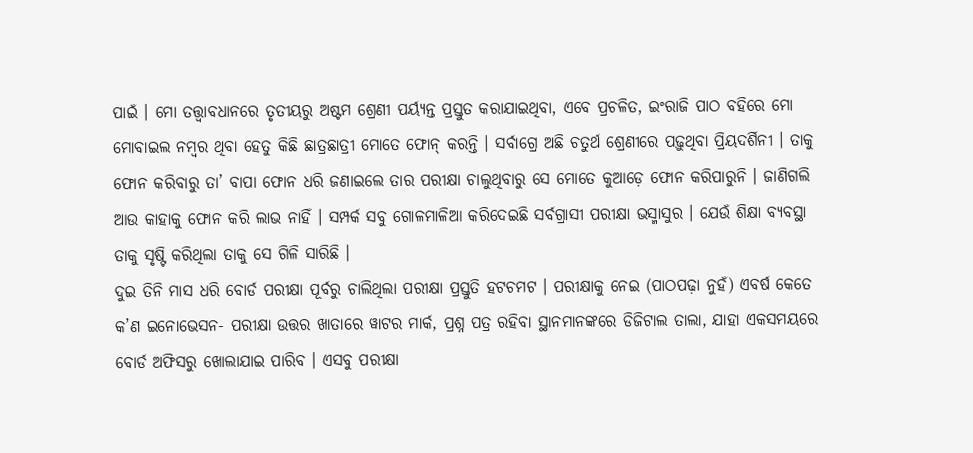ପାଇଁ । ମୋ ତତ୍ତ୍ୱାବଧାନରେ ତୃତୀୟରୁ ଅଷ୍ଟମ ଶ୍ରେଣୀ ପର୍ୟ୍ୟନ୍ତ ପ୍ରସ୍ତୁତ କରାଯାଇଥିବା, ଏବେ ପ୍ରଚଳିତ, ଇଂରାଜି ପାଠ ବହିରେ ମୋ ମୋବାଇଲ ନମ୍ବର ଥିବା ହେତୁ କିଛି ଛାତ୍ରଛାତ୍ରୀ ମୋତେ ଫୋନ୍ କରନ୍ତି । ସର୍ବାଗ୍ରେ ଅଛି ଚତୁର୍ଥ ଶ୍ରେଣୀରେ ପଢ଼ୁଥିବା ପ୍ରିୟଦର୍ଶିନୀ । ତାକୁ ଫୋନ କରିବାରୁ ତା’ ବାପା ଫୋନ ଧରି ଜଣାଇଲେ ତାର ପରୀକ୍ଷା ଚାଲୁଥିବାରୁ ସେ ମୋତେ କୁଆଡ଼େ ଫୋନ କରିପାରୁନି । ଜାଣିଗଲି ଆଉ କାହାକୁ ଫୋନ କରି ଲାଭ ନାହିଁ । ସମ୍ପର୍କ ସବୁ ଗୋଳମାଳିଆ କରିଦେଇଛି ସର୍ବଗ୍ରାସୀ ପରୀକ୍ଷା ଭସ୍ମାସୁର । ଯେଉଁ ଶିକ୍ଷା ବ୍ୟବସ୍ଥା ତାକୁ ସୃଷ୍ଟି କରିଥିଲା ତାକୁ ସେ ଗିଳି ସାରିଛି ।
ଦୁଇ ତିନି ମାସ ଧରି ବୋର୍ଡ ପରୀକ୍ଷା ପୂର୍ବରୁ ଚାଲିଥିଲା ପରୀକ୍ଷା ପ୍ରସ୍ତୁତି ହଟଚମଟ । ପରୀକ୍ଷାକୁ ନେଇ (ପାଠପଢ଼ା ନୁହଁ) ଏବର୍ଷ କେତେ କ’ଣ ଇନୋଭେସନ- ପରୀକ୍ଷା ଉତ୍ତର ଖାତାରେ ୱାଟର ମାର୍କ, ପ୍ରଶ୍ନ ପତ୍ର ରହିବା ସ୍ଥାନମାନଙ୍କରେ ଡିଜିଟାଲ ତାଲା, ଯାହା ଏକସମୟରେ ବୋର୍ଡ ଅଫିସରୁ ଖୋଲାଯାଇ ପାରିବ । ଏସବୁ ପରୀକ୍ଷା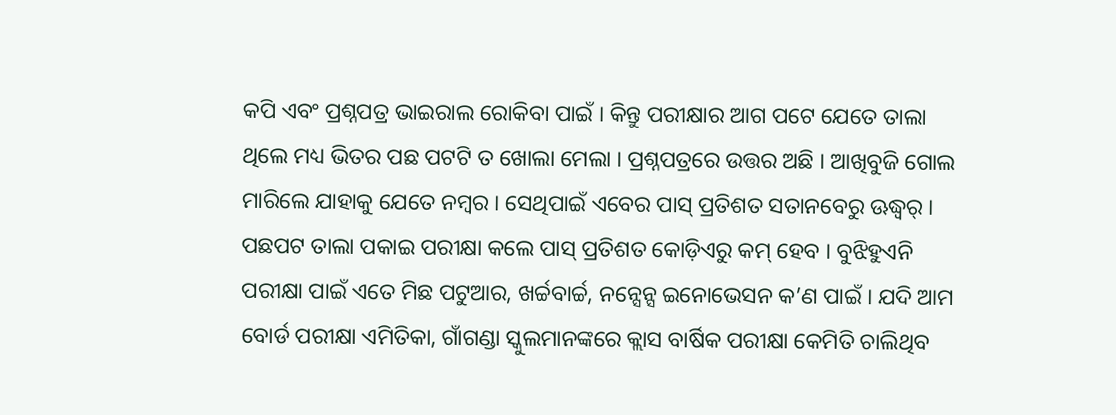କପି ଏବଂ ପ୍ରଶ୍ନପତ୍ର ଭାଇରାଲ ରୋକିବା ପାଇଁ । କିନ୍ତୁ ପରୀକ୍ଷାର ଆଗ ପଟେ ଯେତେ ତାଲା ଥିଲେ ମଧ୍ୟ ଭିତର ପଛ ପଟଟି ତ ଖୋଲା ମେଲା । ପ୍ରଶ୍ନପତ୍ରରେ ଉତ୍ତର ଅଛି । ଆଖିବୁଜି ଗୋଲ ମାରିଲେ ଯାହାକୁ ଯେତେ ନମ୍ବର । ସେଥିପାଇଁ ଏବେର ପାସ୍ ପ୍ରତିଶତ ସତାନବେରୁ ଊଦ୍ଧ୍ୱର୍ । ପଛପଟ ତାଲା ପକାଇ ପରୀକ୍ଷା କଲେ ପାସ୍ ପ୍ରତିଶତ କୋଡ଼ିଏରୁ କମ୍ ହେବ । ବୁଝିହୁଏନି ପରୀକ୍ଷା ପାଇଁ ଏତେ ମିଛ ପଟୁଆର, ଖର୍ଚ୍ଚବାର୍ଚ୍ଚ, ନନ୍ସେନ୍ସ ଇନୋଭେସନ କ’ଣ ପାଇଁ । ଯଦି ଆମ ବୋର୍ଡ ପରୀକ୍ଷା ଏମିତିକା, ଗାଁଗଣ୍ଡା ସ୍କୁଲମାନଙ୍କରେ କ୍ଲାସ ବାର୍ଷିକ ପରୀକ୍ଷା କେମିତି ଚାଲିଥିବ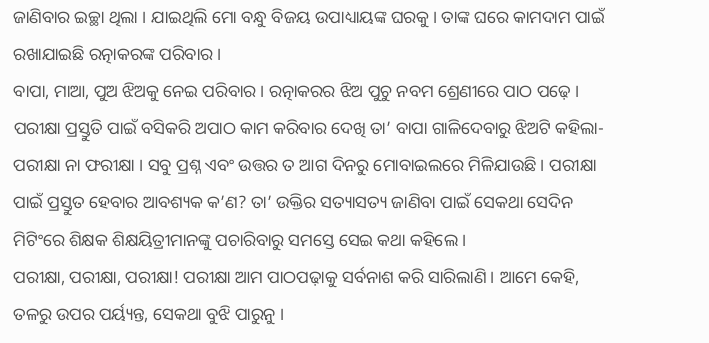ଜାଣିବାର ଇଚ୍ଛା ଥିଲା । ଯାଇଥିଲି ମୋ ବନ୍ଧୁ ବିଜୟ ଉପାଧ୍ୟାୟଙ୍କ ଘରକୁ। ତାଙ୍କ ଘରେ କାମଦାମ ପାଇଁ ରଖାଯାଇଛି ରତ୍ନାକରଙ୍କ ପରିବାର ।
ବାପା, ମାଆ, ପୁଅ ଝିଅକୁ ନେଇ ପରିବାର । ରତ୍ନାକରର ଝିଅ ପୁଚୁ ନବମ ଶ୍ରେଣୀରେ ପାଠ ପଢ଼େ । ପରୀକ୍ଷା ପ୍ରସ୍ତୁତି ପାଇଁ ବସିକରି ଅପାଠ କାମ କରିବାର ଦେଖି ତା’ ବାପା ଗାଳିଦେବାରୁ ଝିଅଟି କହିଲା- ପରୀକ୍ଷା ନା ଫରୀକ୍ଷା । ସବୁ ପ୍ରଶ୍ନ ଏବଂ ଉତ୍ତର ତ ଆଗ ଦିନରୁ ମୋବାଇଲରେ ମିଳିଯାଉଛି । ପରୀକ୍ଷା ପାଇଁ ପ୍ରସ୍ତୁତ ହେବାର ଆବଶ୍ୟକ କ’ଣ? ତା’ ଉକ୍ତିର ସତ୍ୟାସତ୍ୟ ଜାଣିବା ପାଇଁ ସେକଥା ସେଦିନ ମିଟିଂରେ ଶିକ୍ଷକ ଶିକ୍ଷୟିତ୍ରୀମାନଙ୍କୁ ପଚାରିବାରୁ ସମସ୍ତେ ସେଇ କଥା କହିଲେ ।
ପରୀକ୍ଷା, ପରୀକ୍ଷା, ପରୀକ୍ଷା! ପରୀକ୍ଷା ଆମ ପାଠପଢ଼ାକୁ ସର୍ବନାଶ କରି ସାରିଲାଣି । ଆମେ କେହି, ତଳରୁ ଉପର ପର୍ୟ୍ୟନ୍ତ, ସେକଥା ବୁଝି ପାରୁନୁ ।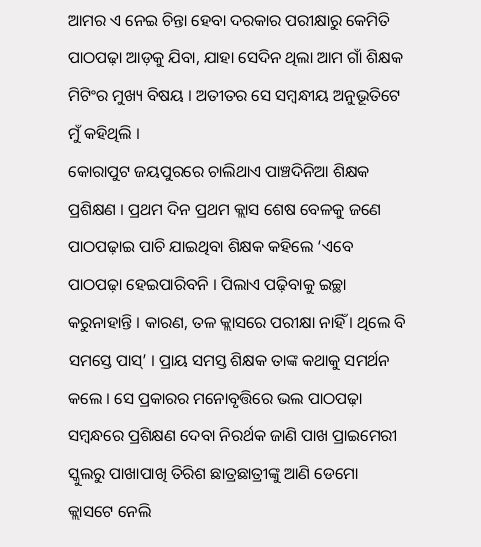ଆମର ଏ ନେଇ ଚିନ୍ତା ହେବା ଦରକାର ପରୀକ୍ଷାରୁ କେମିତି ପାଠପଢ଼ା ଆଡ଼କୁ ଯିବା, ଯାହା ସେଦିନ ଥିଲା ଆମ ଗାଁ ଶିକ୍ଷକ ମିଟିଂର ମୁଖ୍ୟ ବିଷୟ । ଅତୀତର ସେ ସମ୍ବନ୍ଧୀୟ ଅନୁଭୂତିଟେ ମୁଁ କହିଥିଲି ।
କୋରାପୁଟ ଜୟପୁରରେ ଚାଲିଥାଏ ପାଞ୍ଚଦିନିଆ ଶିକ୍ଷକ ପ୍ରଶିକ୍ଷଣ । ପ୍ରଥମ ଦିନ ପ୍ରଥମ କ୍ଲାସ ଶେଷ ବେଳକୁ ଜଣେ ପାଠପଢ଼ାଇ ପାଚି ଯାଇଥିବା ଶିକ୍ଷକ କହିଲେ ‘ଏବେ ପାଠପଢ଼ା ହେଇପାରିବନି । ପିଲାଏ ପଢ଼ିବାକୁ ଇଚ୍ଛା କରୁନାହାନ୍ତି । କାରଣ, ତଳ କ୍ଲାସରେ ପରୀକ୍ଷା ନାହିଁ । ଥିଲେ ବି ସମସ୍ତେ ପାସ୍’ । ପ୍ରାୟ ସମସ୍ତ ଶିକ୍ଷକ ତାଙ୍କ କଥାକୁ ସମର୍ଥନ କଲେ । ସେ ପ୍ରକାରର ମନୋବୃତ୍ତିରେ ଭଲ ପାଠପଢ଼ା ସମ୍ବନ୍ଧରେ ପ୍ରଶିକ୍ଷଣ ଦେବା ନିରର୍ଥକ ଜାଣି ପାଖ ପ୍ରାଇମେରୀ ସ୍କୁଲରୁ ପାଖାପାଖି ତିରିଶ ଛାତ୍ରଛାତ୍ରୀଙ୍କୁ ଆଣି ଡେମୋ କ୍ଲାସଟେ ନେଲି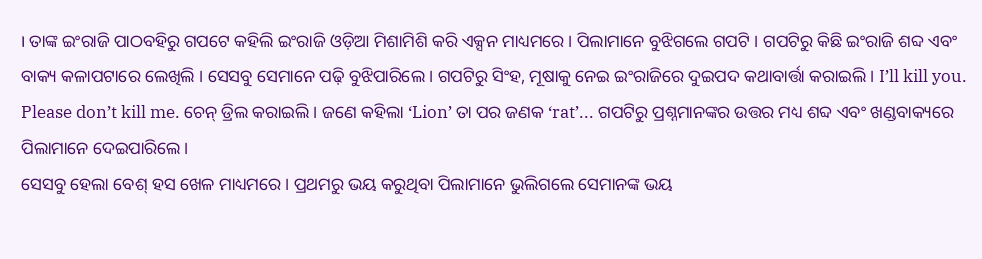। ତାଙ୍କ ଇଂରାଜି ପାଠବହିରୁ ଗପଟେ କହିଲି ଇଂରାଜି ଓଡ଼ିଆ ମିଶାମିଶି କରି ଏକ୍ସନ ମାଧ୍ୟମରେ । ପିଲାମାନେ ବୁଝିଗଲେ ଗପଟି । ଗପଟିରୁ କିଛି ଇଂରାଜି ଶବ୍ଦ ଏବଂ ବାକ୍ୟ କଳାପଟାରେ ଲେଖିଲି । ସେସବୁ ସେମାନେ ପଢ଼ି ବୁଝିପାରିଲେ । ଗପଟିରୁ ସିଂହ, ମୂଷାକୁ ନେଇ ଇଂରାଜିରେ ଦୁଇପଦ କଥାବାର୍ତ୍ତା କରାଇଲି । I’ll kill you. Please don’t kill me. ଚେନ୍ ଡ୍ରିଲ କରାଇଲି । ଜଣେ କହିଲା ‘Lion’ ତା ପର ଜଣକ ‘rat’... ଗପଟିରୁ ପ୍ରଶ୍ନମାନଙ୍କର ଉତ୍ତର ମଧ୍ୟ ଶବ୍ଦ ଏବଂ ଖଣ୍ଡବାକ୍ୟରେ ପିଲାମାନେ ଦେଇପାରିଲେ ।
ସେସବୁ ହେଲା ବେଶ୍ ହସ ଖେଳ ମାଧ୍ୟମରେ । ପ୍ରଥମରୁ ଭୟ କରୁଥିବା ପିଲାମାନେ ଭୁଲିଗଲେ ସେମାନଙ୍କ ଭୟ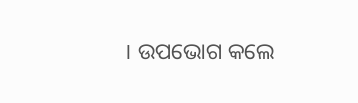। ଉପଭୋଗ କଲେ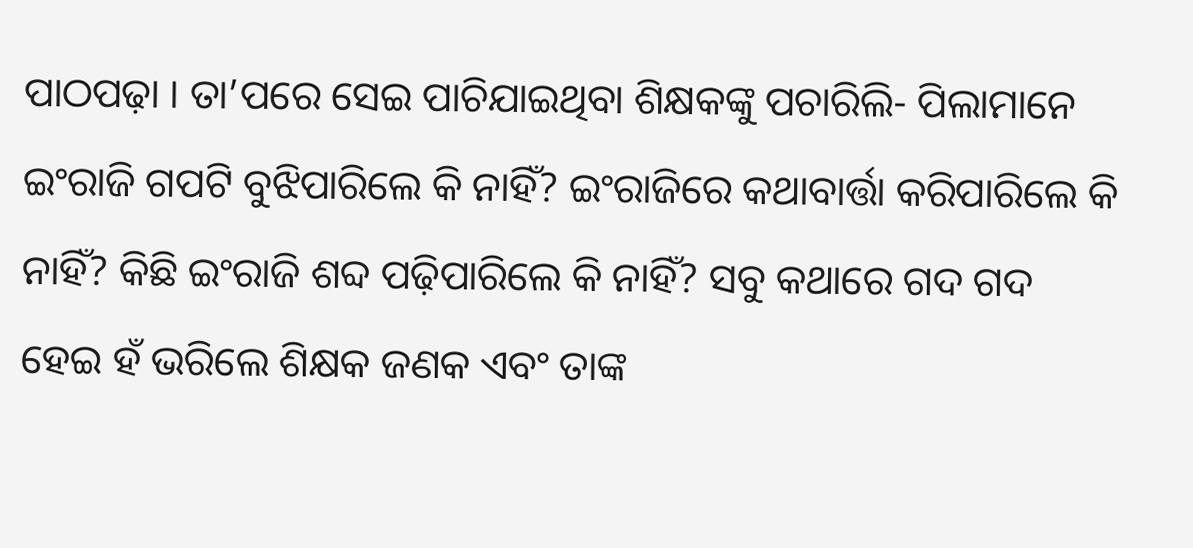ପାଠପଢ଼ା । ତା’ପରେ ସେଇ ପାଚିଯାଇଥିବା ଶିକ୍ଷକଙ୍କୁ ପଚାରିଲି- ପିଲାମାନେ ଇଂରାଜି ଗପଟି ବୁଝିପାରିଲେ କି ନାହିଁ? ଇଂରାଜିରେ କଥାବାର୍ତ୍ତା କରିପାରିଲେ କି ନାହିଁ? କିଛି ଇଂରାଜି ଶବ୍ଦ ପଢ଼ିପାରିଲେ କି ନାହିଁ? ସବୁ କଥାରେ ଗଦ ଗଦ ହେଇ ହଁ ଭରିଲେ ଶିକ୍ଷକ ଜଣକ ଏବଂ ତାଙ୍କ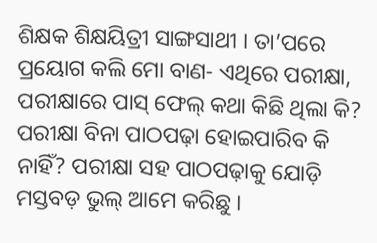ଶିକ୍ଷକ ଶିକ୍ଷୟିତ୍ରୀ ସାଙ୍ଗସାଥୀ । ତା’ପରେ ପ୍ରୟୋଗ କଲି ମୋ ବାଣ- ଏଥିରେ ପରୀକ୍ଷା, ପରୀକ୍ଷାରେ ପାସ୍ ଫେଲ୍ କଥା କିଛି ଥିଲା କି? ପରୀକ୍ଷା ବିନା ପାଠପଢ଼ା ହୋଇପାରିବ କି ନାହିଁ? ପରୀକ୍ଷା ସହ ପାଠପଢ଼ାକୁ ଯୋଡ଼ି ମସ୍ତବଡ଼ ଭୁଲ୍ ଆମେ କରିଛୁ ।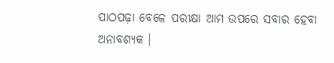ପାଠପଢ଼ା ବେଳେ ପରୀକ୍ଷା ଆମ ଉପରେ ସବାର ହେବା ଅନାବଶ୍ୟକ ।